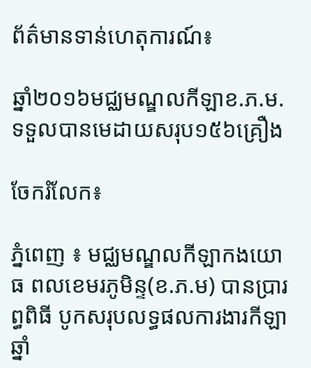ព័ត៌មានទាន់ហេតុការណ៍៖

ឆ្នាំ២០១៦មជ្ឈមណ្ឌលកីឡាខ.ភ.ម.ទទួលបានមេដាយសរុប១៥៦គ្រឿង

ចែករំលែក៖

ភ្នំពេញ ៖ មជ្ឈមណ្ឌលកីឡាកងយោធ ពលខេមរភូមិន្ទ(ខ.ភ.ម) បានប្រារព្ធពិធី បូកសរុបលទ្ធផលការងារកីឡាឆ្នាំ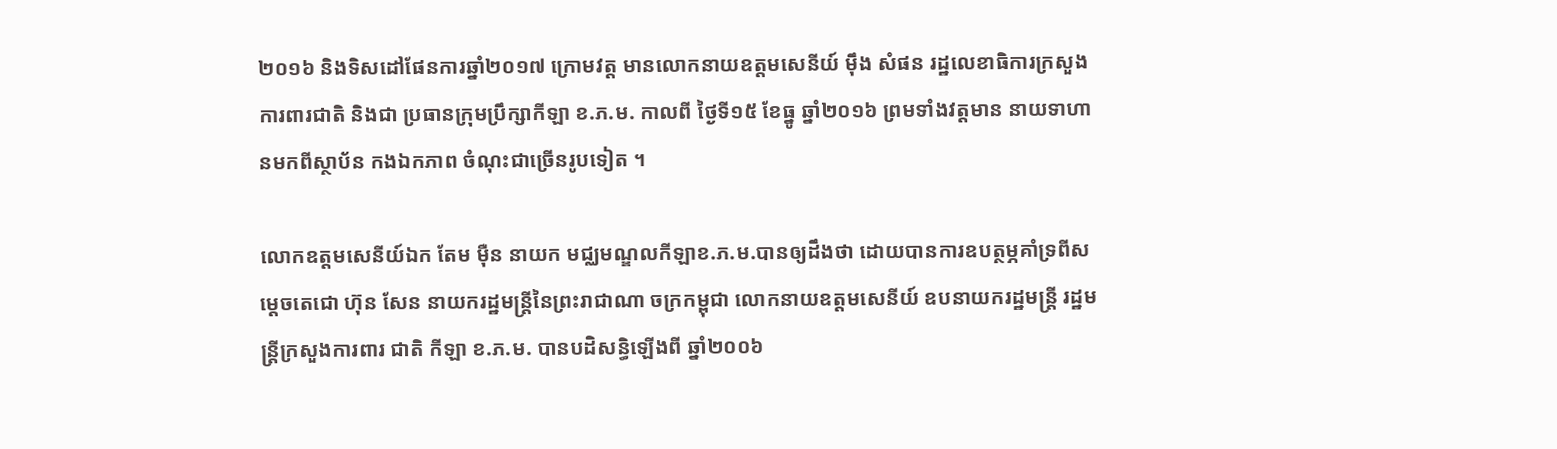២០១៦ និងទិសដៅផែនការឆ្នាំ២០១៧ ក្រោមវត្ត មានលោកនាយឧត្តមសេនីយ៍ ម៉ឹង សំផន រដ្ឋលេខាធិការក្រសួងការពារជាតិ និងជា ប្រធានក្រុមប្រឹក្សាកីឡា ខ.ភ.ម. កាលពី ថ្ងៃទី១៥ ខែធ្នូ ឆ្នាំ២០១៦ ព្រមទាំងវត្តមាន នាយទាហានមកពីស្ថាប័ន កងឯកភាព ចំណុះជាច្រើនរូបទៀត ។

លោកឧត្តមសេនីយ៍ឯក តែម ម៉ឺន នាយក មជ្ឈមណ្ឌលកីឡាខ.ភ.ម.បានឲ្យដឹងថា ដោយបានការឧបត្ថម្ភគាំទ្រពីសម្តេចតេជោ ហ៊ុន សែន នាយករដ្ឋមន្ត្រីនៃព្រះរាជាណា ចក្រកម្ពុជា លោកនាយឧត្តមសេនីយ៍ ឧបនាយករដ្ឋមន្ត្រី រដ្ឋមន្ត្រីក្រសួងការពារ ជាតិ កីឡា ខ.ភ.ម. បានបដិសន្ធិឡើងពី ឆ្នាំ២០០៦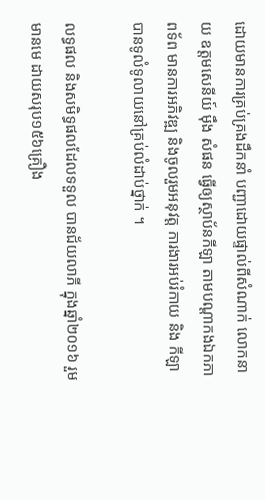ដោយមានការគ្រប់គ្រងដឹកនាំ បញ្ជាដោយផ្ទាល់ពីសំណាក់ លោកនាយ ឧត្តមសេនីយ៍ ម៉ឹង សំផន ធ្វើឲ្យស្ថាប័នកីឡា តាមបណ្តាកងឯកភាពទ័ព មានការអភិវឌ្ឍ និងចូលរួមអនុវត្ត ការងារអប់រំកាយ និង កីឡាបានទូលំទូលាយនៅគ្រប់លំដាប់ថ្នាក់ ។

លទ្ធផល និងសមិទ្ធផលដែលទទួល បានជ័យលាភី ក្នុងឆ្នាំ២០១៦ រួមមានមេ ដាយសរុប១៥៦គ្រឿង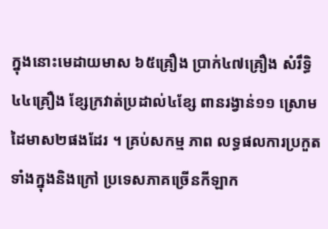ក្នុងនោះមេដាយមាស ៦៥គ្រឿង ប្រាក់៤៧គ្រឿង សំរឹទិ្ធ៤៤គ្រឿង ខ្សែក្រវាត់ប្រដាល់៤ខ្សែ ពានរង្វាន់១១ ស្រោមដៃមាស២ផងដែរ ។ គ្រប់សកម្ម ភាព លទ្ធផលការប្រកួត ទាំងក្នុងនិងក្រៅ ប្រទេសភាគច្រើនកីឡាក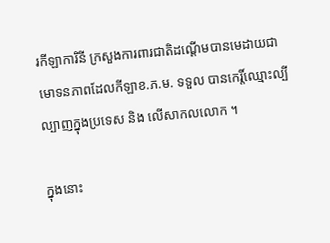រកីឡាការិនី ក្រសួងការពារជាតិដណ្តើមបានមេដាយជាមោទនភាពដែលកីឡាខ.ភ.ម. ទទួល បានកេរ្តិ៍ឈ្មោះល្បីល្បាញក្នុងប្រទេស និង លើសាកលលោក ។

ក្នុងនោះ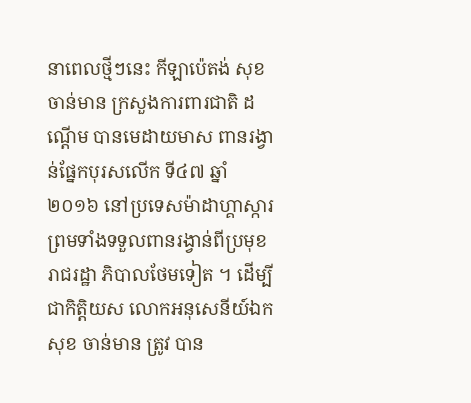នាពេលថ្មីៗនេះ កីឡាប៉េតង់ សុខ ចាន់មាន ក្រសួងការពារជាតិ ដណ្តើម បានមេដាយមាស ពានរង្វាន់ផ្នែកបុរសលើក ទី៤៧ ឆ្នាំ២០១៦ នៅប្រទេសម៉ាដាហ្គាស្ការ ព្រមទាំងទទួលពានរង្វាន់ពីប្រមុខរាជរដ្ឋា ភិបាលថែមទៀត ។ ដើម្បីជាកិត្តិយស លោកអនុសេនីយ៍ឯក សុខ ចាន់មាន ត្រូវ បាន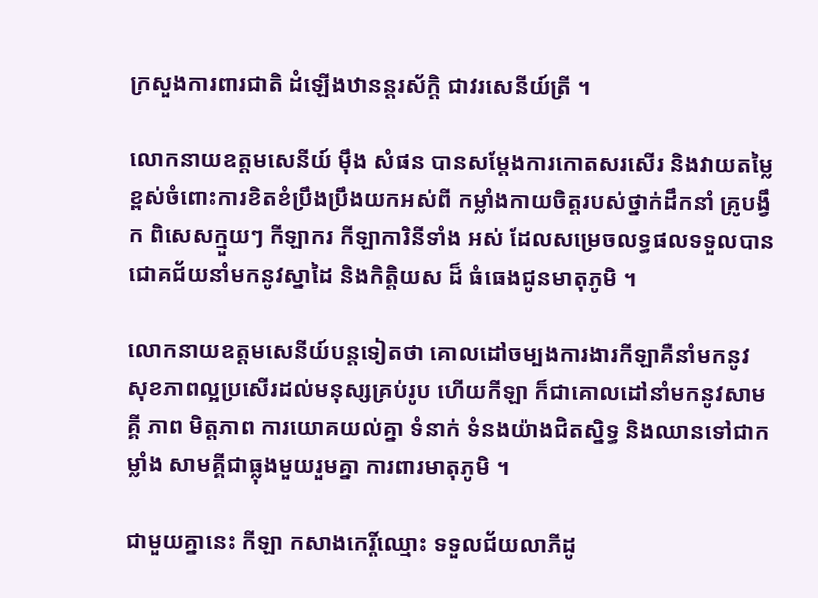ក្រសួងការពារជាតិ ដំឡើងឋានន្តរស័ក្តិ ជាវរសេនីយ៍ត្រី ។

លោកនាយឧត្តមសេនីយ៍ ម៉ឹង សំផន បានសម្តែងការកោតសរសើរ និងវាយតម្លៃ ខ្ពស់ចំពោះការខិតខំប្រឹងប្រឹងយកអស់ពី កម្លាំងកាយចិត្តរបស់ថ្នាក់ដឹកនាំ គ្រូបង្វឹក ពិសេសក្មួយៗ កីឡាករ កីឡាការិនីទាំង អស់ ដែលសម្រេចលទ្ធផលទទួលបាន ជោគជ័យនាំមកនូវស្នាដៃ និងកិត្តិយស ដ៏ ធំធេងជូនមាតុភូមិ ។

លោកនាយឧត្តមសេនីយ៍បន្តទៀតថា គោលដៅចម្បងការងារកីឡាគឺនាំមកនូវ សុខភាពល្អប្រសើរដល់មនុស្សគ្រប់រូប ហើយកីឡា ក៏ជាគោលដៅនាំមកនូវសាមគ្គី ភាព មិត្តភាព ការយោគយល់គ្នា ទំនាក់ ទំនងយ៉ាងជិតស្និទ្ធ និងឈានទៅជាកម្លាំង សាមគ្គីជាធ្លុងមួយរួមគ្នា ការពារមាតុភូមិ ។

ជាមួយគ្នានេះ កីឡា កសាងកេរ្តិ៍ឈ្មោះ ទទួលជ័យលាភីដូ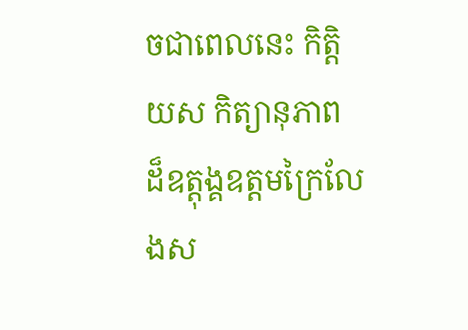ចជាពេលនេះ កិត្តិយស កិត្យានុភាព ដ៏ឧត្តុង្គឧត្តមក្រៃលែងស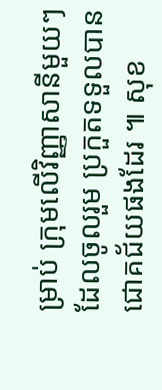ម្រាប់ ក្រុមលើវិញ្ញាសានីមួយៗដែលចូលរួម ប្រកួតទទួលបានជោគជ័យផងដែរ ៕ សុខ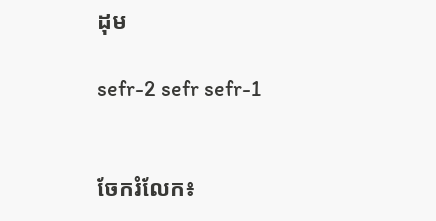ដុម

sefr-2 sefr sefr-1


ចែករំលែក៖